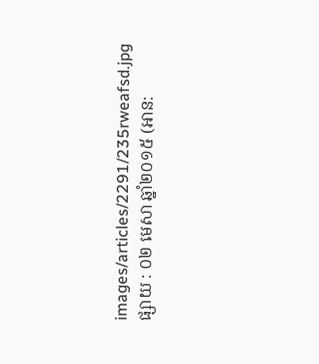images/articles/2291/235rweafsd.jpg
ផ្សាយ : ០២ មេសា ឆ្នាំ២០១៥ (អាន: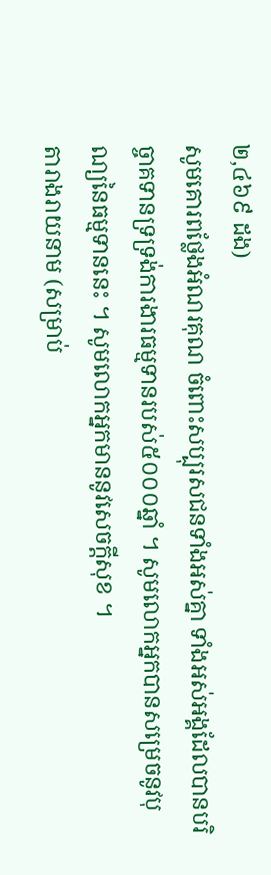២,៤៦៩ ដង)
សូមគោរពថ្លែងអំណរគុណ ចំពោះសប្បុរសជនទាំងអស់គ្នា ទាំងអស់អង្គដែលបានបរិច្ចាគទានទ្រទ្រង់ការងារធម្មទានរបស់៥០០០ឆ្នាំ ។ សូមលោកអ្នកបានសម្រេចនូវបុណ្យនៃធម្មទាននេះ ។ សូមលោកអ្នកមាននូវសេចក្តីសុខ ។
តារាងរាយនាម (សម្រាប់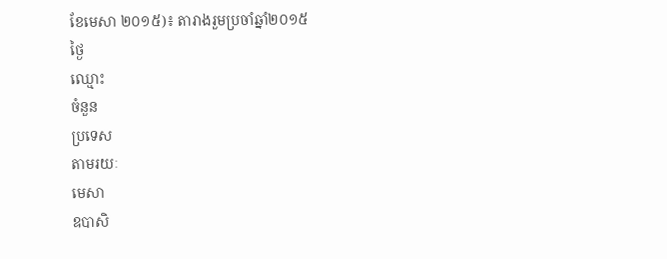ខែមេសា ២០១៥)៖ តារាងរួមប្រចាំឆ្នាំ២០១៥
ថ្ងៃ
ឈ្មោះ
ចំនួន
ប្រទេស
តាមរយៈ
មេសា
ឧបាសិ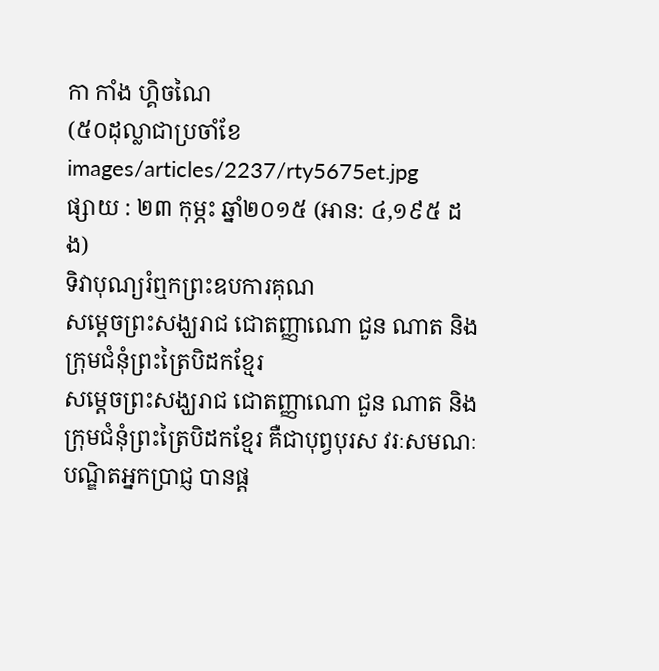កា កាំង ហ្គិចណៃ
(៥០ដុល្លាជាប្រចាំខែ
images/articles/2237/rty5675et.jpg
ផ្សាយ : ២៣ កុម្ភះ ឆ្នាំ២០១៥ (អាន: ៤,១៩៥ ដង)
ទិវាបុណ្យរំឮកព្រះឧបការគុណ
សម្តេចព្រះសង្ឃរាជ ជោតញ្ញាណោ ជួន ណាត និងក្រុមជំនុំព្រះត្រៃបិដកខ្មែរ
សម្តេចព្រះសង្ឃរាជ ជោតញ្ញាណោ ជួន ណាត និងក្រុមជំនុំព្រះត្រៃបិដកខ្មែរ គឺជាបុព្វបុរស វរៈសមណៈ បណ្ឌិតអ្នកប្រាជ្ញ បានផ្ត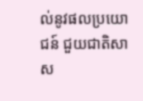ល់នូវផលប្រយោជន៍ ជួយជាតិសាស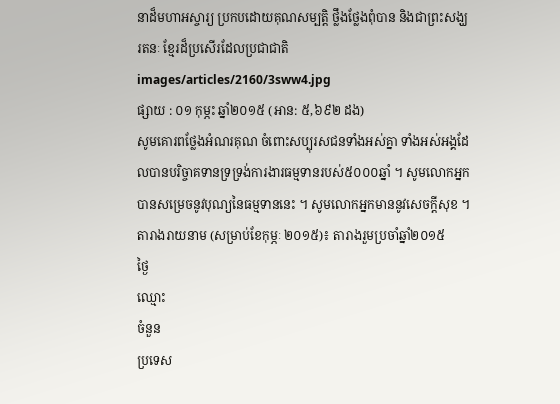នាដ៏មហាអស្ចារ្យ ប្រកបដោយគុណសម្បត្តិ ថ្លឹងថ្លែងពុំបាន និងជាព្រះសង្ឃរតនៈ ខ្មែរដ៏ប្រសើរដែលប្រជាជាតិ
images/articles/2160/3sww4.jpg
ផ្សាយ : ០១ កុម្ភះ ឆ្នាំ២០១៥ (អាន: ៥,៦៩២ ដង)
សូមគោរពថ្លែងអំណរគុណ ចំពោះសប្បុរសជនទាំងអស់គ្នា ទាំងអស់អង្គដែលបានបរិច្ចាគទានទ្រទ្រង់ការងារធម្មទានរបស់៥០០០ឆ្នាំ ។ សូមលោកអ្នកបានសម្រេចនូវបុណ្យនៃធម្មទាននេះ ។ សូមលោកអ្នកមាននូវសេចក្តីសុខ ។
តារាងរាយនាម (សម្រាប់ខែកុម្ភៈ ២០១៥)៖ តារាងរួមប្រចាំឆ្នាំ២០១៥
ថ្ងៃ
ឈ្មោះ
ចំនួន
ប្រទេស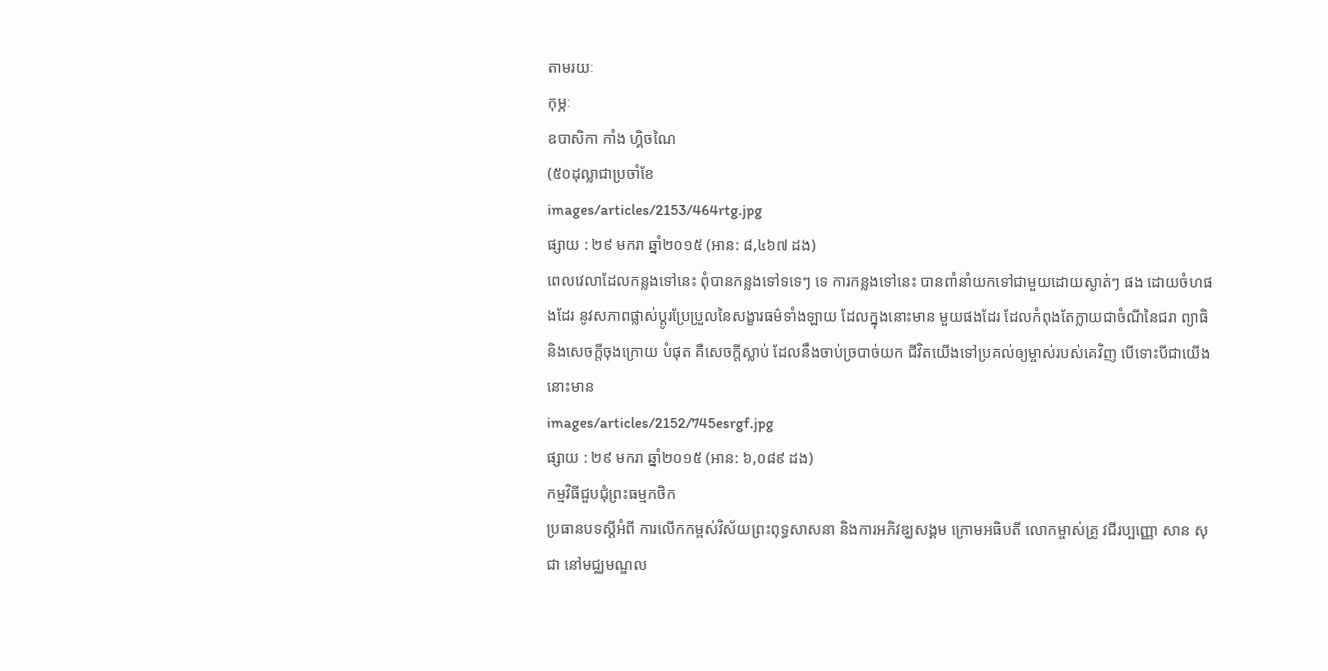តាមរយៈ
កុម្ភៈ
ឧបាសិកា កាំង ហ្គិចណៃ
(៥០ដុល្លាជាប្រចាំខែ
images/articles/2153/464rtg.jpg
ផ្សាយ : ២៩ មករា ឆ្នាំ២០១៥ (អាន: ៨,៤៦៧ ដង)
ពេលវេលាដែលកន្លងទៅនេះ ពុំបានកន្លងទៅទទេៗ ទេ ការកន្លងទៅនេះ បានពាំនាំយកទៅជាមួយដោយស្ងាត់ៗ ផង ដោយចំហផងដែរ នូវសភាពផ្លាស់ប្តូរប្រែប្រួលនៃសង្ខារធម៌ទាំងឡាយ ដែលក្នុងនោះមាន មួយផងដែរ ដែលកំពុងតែក្លាយជាចំណីនៃជរា ព្យាធិ និងសេចក្តីចុងក្រោយ បំផុត គឺសេចក្តីស្លាប់ ដែលនឹងចាប់ច្របាច់យក ជីវិតយើងទៅប្រគល់ឲ្យម្ចាស់របស់គេវិញ បើទោះបីជាយើងនោះមាន
images/articles/2152/745esrgf.jpg
ផ្សាយ : ២៩ មករា ឆ្នាំ២០១៥ (អាន: ៦,០៨៩ ដង)
កម្មវិធីជួបជុំព្រះធម្មកថិក
ប្រធានបទស្តីអំពី ការលើកកម្ពស់វិស័យព្រះពុទ្ធសាសនា និងការអភិវឌ្ឃសង្គម ក្រោមអធិបតី លោកម្ចាស់គ្រូ វជីរប្បញ្ញោ សាន សុជា នៅមជ្ឈមណ្ឌល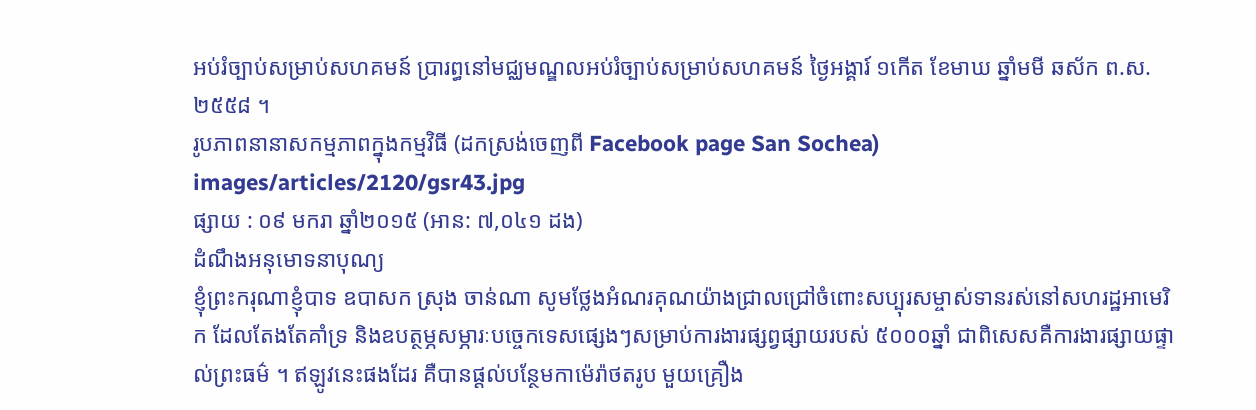អប់រំច្បាប់សម្រាប់សហគមន៍ ប្រារព្ធនៅមជ្ឈមណ្ឌលអប់រំច្បាប់សម្រាប់សហគមន៍ ថ្ងៃអង្គារ៍ ១កើត ខែមាឃ ឆ្នាំមមី ឆស័ក ព.ស. ២៥៥៨ ។
រូបភាពនានាសកម្មភាពក្នុងកម្មវិធី (ដកស្រង់ចេញពី Facebook page San Sochea)
images/articles/2120/gsr43.jpg
ផ្សាយ : ០៩ មករា ឆ្នាំ២០១៥ (អាន: ៧,០៤១ ដង)
ដំណឹងអនុមោទនាបុណ្យ
ខ្ញុំព្រះករុណាខ្ញុំបាទ ឧបាសក ស្រុង ចាន់ណា សូមថ្លែងអំណរគុណយ៉ាងជ្រាលជ្រៅចំពោះសប្បុរសម្ចាស់ទានរស់នៅសហរដ្ឋអាមេរិក ដែលតែងតែគាំទ្រ និងឧបត្ថម្ភសម្ភារៈបច្ចេកទេសផ្សេងៗសម្រាប់ការងារផ្សព្វផ្សាយរបស់ ៥០០០ឆ្នាំ ជាពិសេសគឺការងារផ្សាយផ្ទាល់ព្រះធម៌ ។ ឥឡូវនេះផងដែរ គឺបានផ្តល់បន្ថែមកាម៉េរ៉ាថតរូប មួយគ្រឿង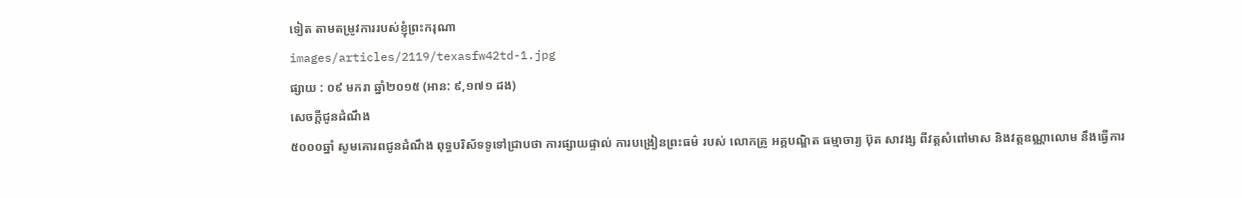ទៀត តាមតម្រូវការរបស់ខ្ញុំព្រះករុណា
images/articles/2119/texasfw42td-1.jpg
ផ្សាយ : ០៩ មករា ឆ្នាំ២០១៥ (អាន: ៩,១៧១ ដង)
សេចក្តីជូនដំណឹង
៥០០០ឆ្នាំ សូមគោរពជូនដំណឹង ពុទ្ធបរិស័ទទូទៅជ្រាបថា ការផ្សាយផ្ទាល់ ការបង្រៀនព្រះធម៌ របស់ លោកគ្រូ អគ្គបណ្ឌិត ធម្មាចារ្យ ប៊ុត សាវង្ស ពីវត្តសំពៅមាស និងវត្តឧណ្ណាលោម នឹងធ្វើការ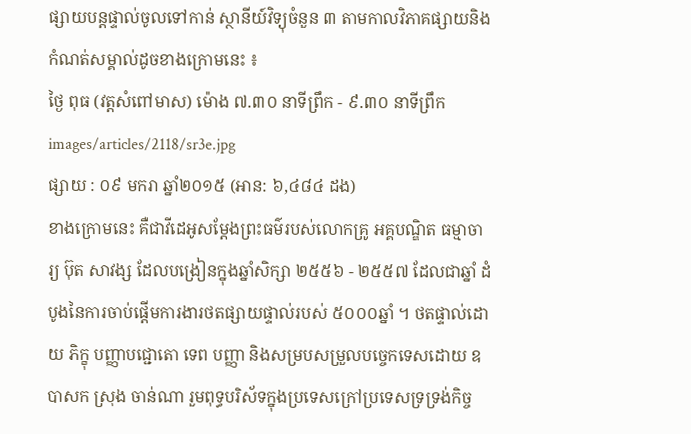ផ្សាយបន្តផ្ទាល់ចូលទៅកាន់ ស្ថានីយ៍វិទ្យុចំនួន ៣ តាមកាលវិភាគផ្សាយនិងកំណត់សម្គាល់ដូចខាងក្រោមនេះ ៖
ថ្ងៃ ពុធ (វត្តសំពៅមាស) ម៉ោង ៧.៣០ នាទីព្រឹក - ៩.៣០ នាទីព្រឹក
images/articles/2118/sr3e.jpg
ផ្សាយ : ០៩ មករា ឆ្នាំ២០១៥ (អាន: ៦,៤៨៤ ដង)
ខាងក្រោមនេះ គឺជាវីដេអូសម្តែងព្រះធម៌របស់លោកគ្រូ អគ្គបណ្ឌិត ធម្មាចារ្យ ប៊ុត សាវង្ស ដែលបង្រៀនក្នុងឆ្នាំសិក្សា ២៥៥៦ - ២៥៥៧ ដែលជាឆ្នាំ ដំបូងនៃការចាប់ផ្តើមការងារថតផ្សាយផ្ទាល់របស់ ៥០០០ឆ្នាំ ។ ថតផ្ទាល់ដោយ ភិក្ខុ បញ្ញាបជ្ជោតោ ទេព បញ្ញា និងសម្របសម្រួលបច្ចេកទេសដោយ ឧបាសក ស្រុង ចាន់ណា រួមពុទ្ធបរិស័ទក្នុងប្រទេសក្រៅប្រទេសទ្រទ្រង់កិច្ច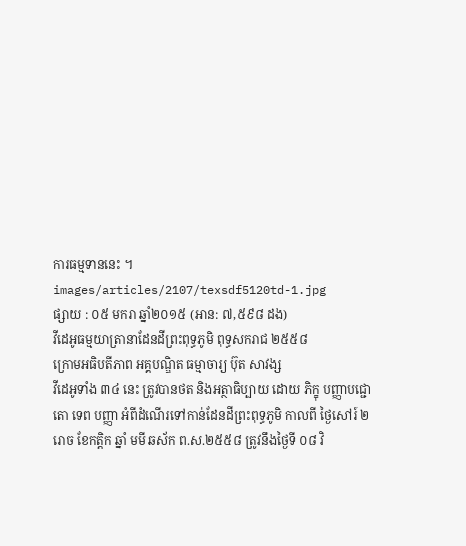ការធម្មទាននេះ ។
images/articles/2107/texsdf5120td-1.jpg
ផ្សាយ : ០៥ មករា ឆ្នាំ២០១៥ (អាន: ៧,៥៩៨ ដង)
វីដេអូធម្មយាត្រានាដែនដីព្រះពុទ្ធភូមិ ពុទ្ធសករាជ ២៥៥៨
ក្រោមអធិបតីភាព អគ្គបណ្ឌិត ធម្មាចារ្យ ប៊ុត សាវង្ស
វីដេអូទាំង ៣៤ នេះ ត្រូវបានថត និងអត្ថាធិប្បាយ ដោយ ភិក្ខុ បញ្ញាបជ្ជោតោ ទេព បញ្ញា អំពីដំណើរទៅកាន់ដែនដីព្រះពុទ្ធភូមិ កាលពី ថ្ងៃសៅរ៍ ២រោច ខែកត្តិក ឆ្នាំ មមី ឆស័ក ព.ស.២៥៥៨ ត្រូវនឹងថ្ងៃទី ០៨ វិ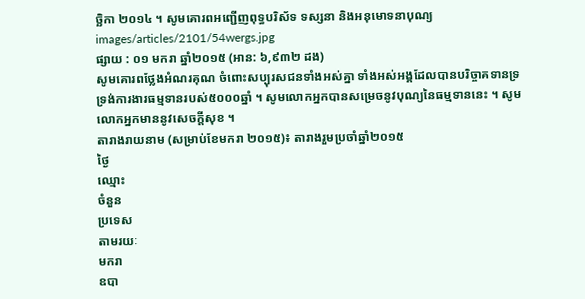ច្ឆិកា ២០១៤ ។ សូមគោរពអញ្ជើញពុទ្ធបរិស័ទ ទស្សនា និងអនុមោទនាបុណ្យ
images/articles/2101/54wergs.jpg
ផ្សាយ : ០១ មករា ឆ្នាំ២០១៥ (អាន: ៦,៩៣២ ដង)
សូមគោរពថ្លែងអំណរគុណ ចំពោះសប្បុរសជនទាំងអស់គ្នា ទាំងអស់អង្គដែលបានបរិច្ចាគទានទ្រទ្រង់ការងារធម្មទានរបស់៥០០០ឆ្នាំ ។ សូមលោកអ្នកបានសម្រេចនូវបុណ្យនៃធម្មទាននេះ ។ សូមលោកអ្នកមាននូវសេចក្តីសុខ ។
តារាងរាយនាម (សម្រាប់ខែមករា ២០១៥)៖ តារាងរួមប្រចាំឆ្នាំ២០១៥
ថ្ងៃ
ឈ្មោះ
ចំនួន
ប្រទេស
តាមរយៈ
មករា
ឧបា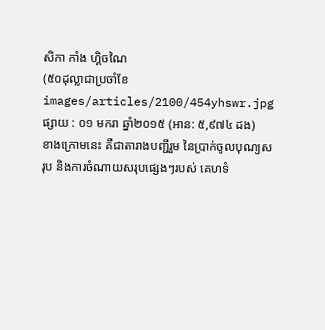សិកា កាំង ហ្គិចណៃ
(៥០ដុល្លាជាប្រចាំខែ
images/articles/2100/454yhswr.jpg
ផ្សាយ : ០១ មករា ឆ្នាំ២០១៥ (អាន: ៥,៩៧៤ ដង)
ខាងក្រោមនេះ គឺជាតារាងបញ្ជីរួម នៃប្រាក់ចូលបុណ្យសរុប និងការចំណាយសរុបផ្សេងៗរបស់ គេហទំ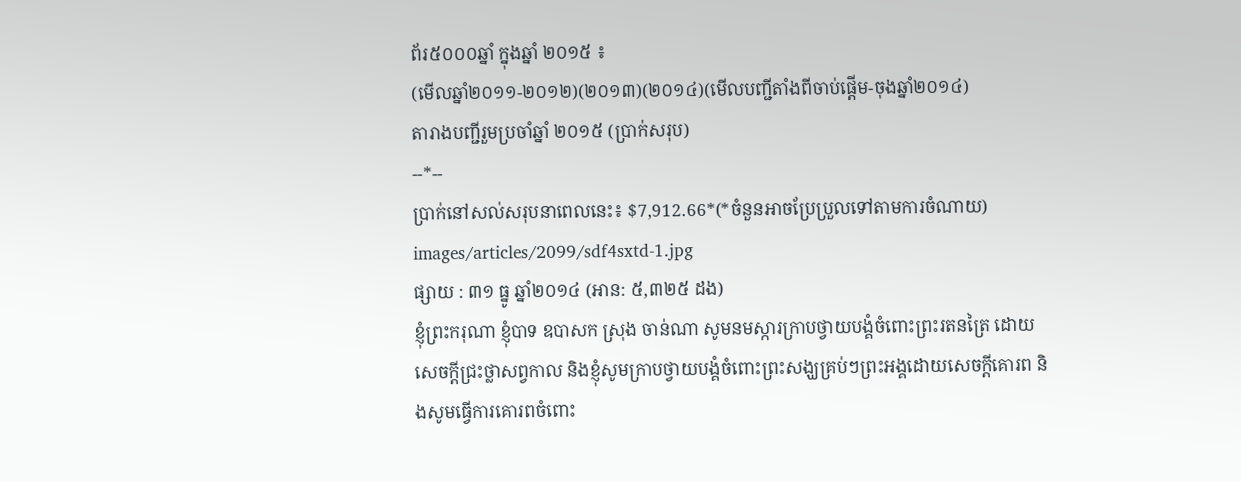ព័រ៥០០០ឆ្នាំ ក្នុងឆ្នាំ ២០១៥ ៖
(មើលឆ្នាំ២០១១-២០១២)(២០១៣)(២០១៤)(មើលបញ្ជីតាំងពីចាប់ផ្តើម-ចុងឆ្នាំ២០១៤)
តារាងបញ្ជីរួមប្រចាំឆ្នាំ ២០១៥ (ប្រាក់សរុប)
--*--
ប្រាក់នៅសល់សរុបនាពេលនេះ៖ $7,912.66*(*ចំនួនអាចប្រែប្រួលទៅតាមការចំណាយ)
images/articles/2099/sdf4sxtd-1.jpg
ផ្សាយ : ៣១ ធ្នូ ឆ្នាំ២០១៤ (អាន: ៥,៣២៥ ដង)
ខ្ញុំព្រះករុណា ខ្ញុំបាទ ឧបាសក ស្រុង ចាន់ណា សូមនមស្ការក្រាបថ្វាយបង្គំចំពោះព្រះរតនត្រៃ ដោយសេចក្តីជ្រះថ្លាសព្វកាល និងខ្ញុំសូមក្រាបថ្វាយបង្គំចំពោះព្រះសង្ឃគ្រប់ៗព្រះអង្គដោយសេចក្តីគោរព និងសូមធ្វើការគោរពចំពោះ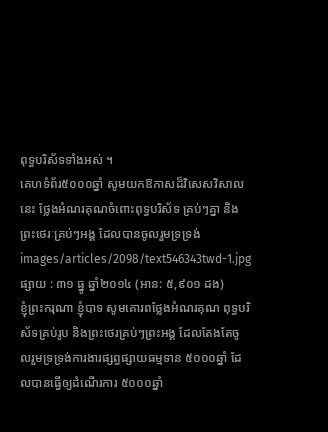ពុទ្ធបរិស័ទទាំងអស់ ។
គេហទំព័រ៥០០០ឆ្នាំ សូមយកឱកាសដ៏វិសេសវិសាលនេះ ថ្លែងអំណរគុណចំពោះពុទ្ធបរិស័ទ គ្រប់ៗគ្នា និងព្រះថេរៈគ្រប់ៗអង្គ ដែលបានចូលរួមទ្រទ្រង់
images/articles/2098/text546343twd-1.jpg
ផ្សាយ : ៣១ ធ្នូ ឆ្នាំ២០១៤ (អាន: ៥,៩០១ ដង)
ខ្ញុំព្រះករុណា ខ្ញុំបាទ សូមគោរពថ្លែងអំណរគុណ ពុទ្ធបរិស័ទគ្រប់រូប និងព្រះថេរគ្រប់ៗព្រះអង្គ ដែលតែងតែចូលរួមទ្រទ្រង់ការងារផ្សព្វផ្សាយធម្មទាន ៥០០០ឆ្នាំ ដែលបានធ្វើឲ្យដំណើរការ ៥០០០ឆ្នាំ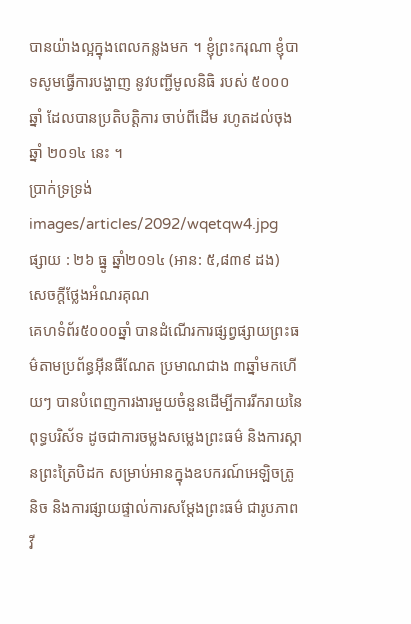បានយ៉ាងល្អក្នុងពេលកន្លងមក ។ ខ្ញុំព្រះករុណា ខ្ញុំបាទសូមធ្វើការបង្ហាញ នូវបញ្ជីមូលនិធិ របស់ ៥០០០ឆ្នាំ ដែលបានប្រតិបត្តិការ ចាប់ពីដើម រហូតដល់ចុងឆ្នាំ ២០១៤ នេះ ។
ប្រាក់ទ្រទ្រង់
images/articles/2092/wqetqw4.jpg
ផ្សាយ : ២៦ ធ្នូ ឆ្នាំ២០១៤ (អាន: ៥,៨៣៩ ដង)
សេចក្តីថ្លែងអំណរគុណ
គេហទំព័រ៥០០០ឆ្នាំ បានដំណើរការផ្សព្វផ្សាយព្រះធម៌តាមប្រព័ន្ធអ៊ីនធឺណែត ប្រមាណជាង ៣ឆ្នាំមកហើយៗ បានបំពេញការងារមួយចំនួនដើម្បីការរីករាយនៃពុទ្ធបរិស័ទ ដូចជាការចម្លងសម្លេងព្រះធម៌ និងការស្កានព្រះត្រៃបិដក សម្រាប់អានក្នុងឧបករណ៍អេឡិចត្រូនិច និងការផ្សាយផ្ទាល់ការសម្តែងព្រះធម៌ ជារូបភាពវី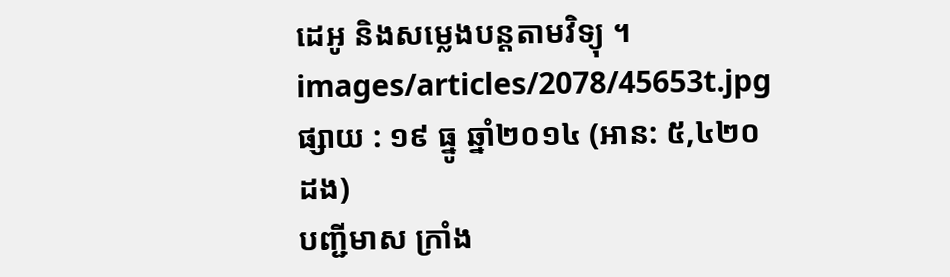ដេអូ និងសម្លេងបន្តតាមវិទ្យុ ។
images/articles/2078/45653t.jpg
ផ្សាយ : ១៩ ធ្នូ ឆ្នាំ២០១៤ (អាន: ៥,៤២០ ដង)
បញ្ជីមាស ក្រាំង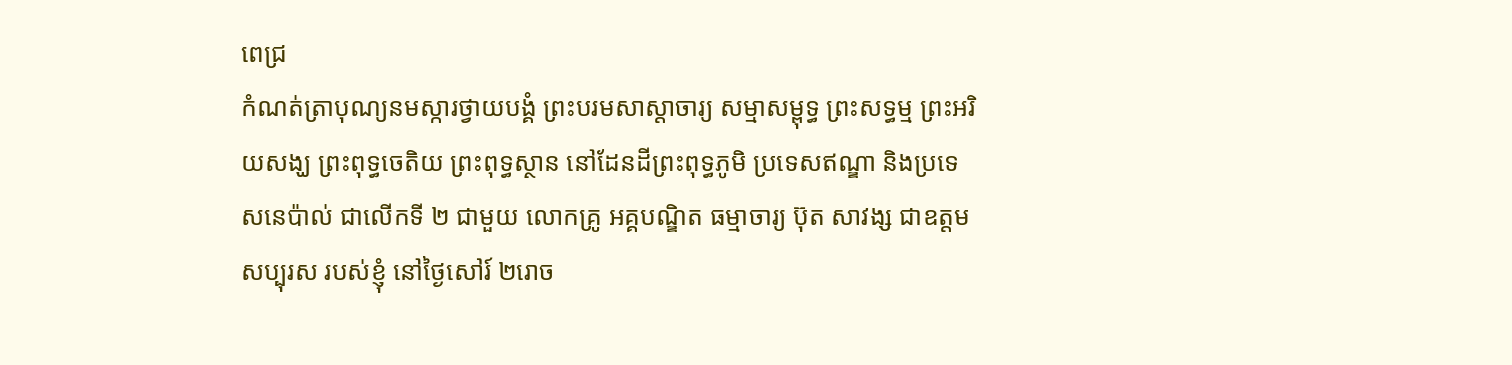ពេជ្រ
កំណត់ត្រាបុណ្យនមស្ការថ្វាយបង្គំ ព្រះបរមសាស្តាចារ្យ សម្មាសម្ពុទ្ធ ព្រះសទ្ធម្ម ព្រះអរិយសង្ឃ ព្រះពុទ្ធចេតិយ ព្រះពុទ្ធស្ថាន នៅដែនដីព្រះពុទ្ធភូមិ ប្រទេសឥណ្ឌា និងប្រទេសនេប៉ាល់ ជាលើកទី ២ ជាមួយ លោកគ្រូ អគ្គបណ្ឌិត ធម្មាចារ្យ ប៊ុត សាវង្ស ជាឧត្តមសប្បុរស របស់ខ្ញុំ នៅថ្ងៃសៅរ៍ ២រោច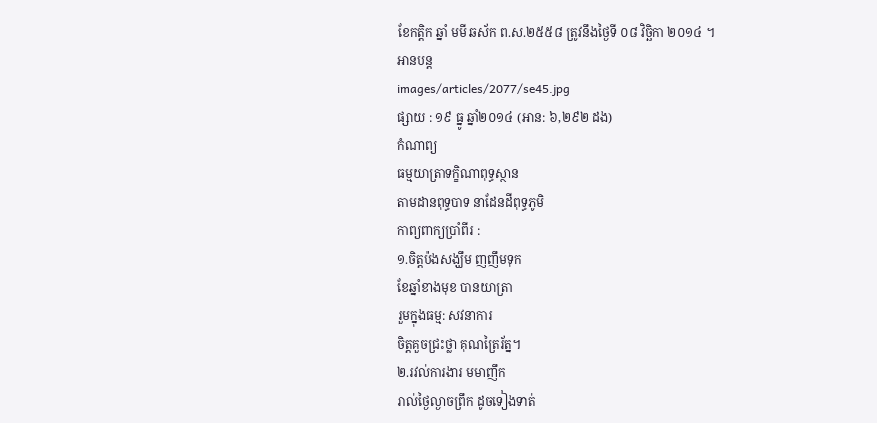ខែកត្តិក ឆ្នាំ មមី ឆស័ក ព.ស.២៥៥៨ ត្រូវនឹងថ្ងៃទី ០៨ វិច្ឆិកា ២០១៤ ។
អានបន្ត
images/articles/2077/se45.jpg
ផ្សាយ : ១៩ ធ្នូ ឆ្នាំ២០១៤ (អាន: ៦,២៩២ ដង)
កំណាព្យ
ធម្មយាត្រាទក្ខិណាពុទ្ធស្ថាន
តាមដានពុទ្ធបាទ នាដែនដីពុទ្ធភូមិ
កាព្យពាក្យប្រាំពីរ :
១.ចិត្តប៉ងសង្ឃឹម ញញឹមទុក
ខែឆ្នាំខាងមុខ បានយាត្រា
រួមក្នុងធម្ម: សវនាការ
ចិត្តគួចជ្រះថ្លា គុណត្រៃរ័ត្ន។
២.រវល់ការងារ មមាញឹក
រាល់ថ្ងៃល្ងាចព្រឹក ដូចទៀងទាត់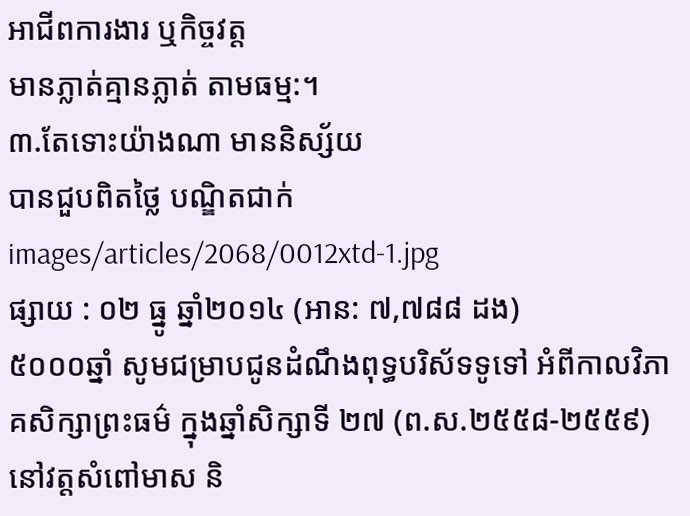អាជីពការងារ ឬកិច្ចវត្ត
មានភ្លាត់គ្មានភ្លាត់ តាមធម្ម:។
៣.តែទោះយ៉ាងណា មាននិស្ស័យ
បានជួបពិតថ្លៃ បណ្ឌិតជាក់
images/articles/2068/0012xtd-1.jpg
ផ្សាយ : ០២ ធ្នូ ឆ្នាំ២០១៤ (អាន: ៧,៧៨៨ ដង)
៥០០០ឆ្នាំ សូមជម្រាបជូនដំណឹងពុទ្ធបរិស័ទទូទៅ អំពីកាលវិភាគសិក្សាព្រះធម៌ ក្នុងឆ្នាំសិក្សាទី ២៧ (ព.ស.២៥៥៨-២៥៥៩) នៅវត្តសំពៅមាស និ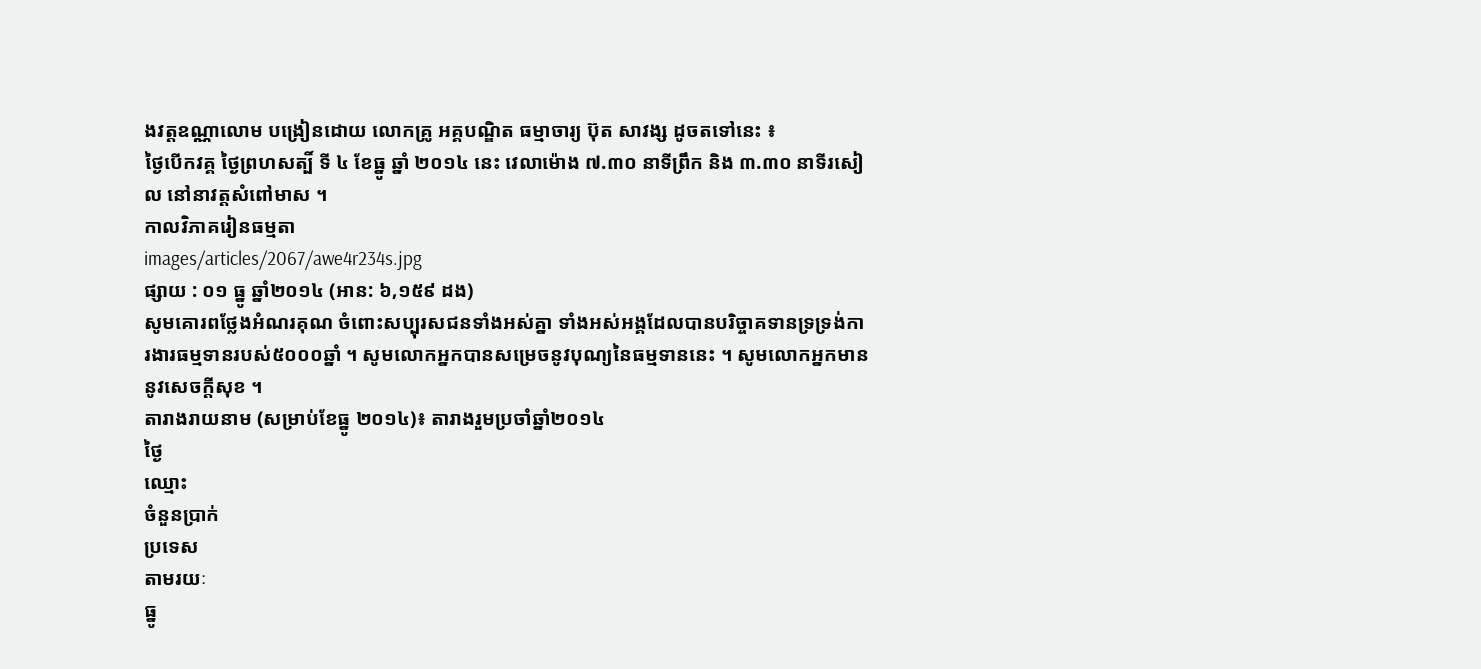ងវត្តឧណ្ណាលោម បង្រៀនដោយ លោកគ្រូ អគ្គបណ្ឌិត ធម្មាចារ្យ ប៊ុត សាវង្ស ដូចតទៅនេះ ៖
ថ្ងៃបើកវគ្គ ថ្ងៃព្រហសត្បិ៍ ទី ៤ ខែធ្នូ ឆ្នាំ ២០១៤ នេះ វេលាម៉ោង ៧.៣០ នាទីព្រឹក និង ៣.៣០ នាទីរសៀល នៅនាវត្តសំពៅមាស ។
កាលវិភាគរៀនធម្មតា
images/articles/2067/awe4r234s.jpg
ផ្សាយ : ០១ ធ្នូ ឆ្នាំ២០១៤ (អាន: ៦,១៥៩ ដង)
សូមគោរពថ្លែងអំណរគុណ ចំពោះសប្បុរសជនទាំងអស់គ្នា ទាំងអស់អង្គដែលបានបរិច្ចាគទានទ្រទ្រង់ការងារធម្មទានរបស់៥០០០ឆ្នាំ ។ សូមលោកអ្នកបានសម្រេចនូវបុណ្យនៃធម្មទាននេះ ។ សូមលោកអ្នកមាននូវសេចក្តីសុខ ។
តារាងរាយនាម (សម្រាប់ខែធ្នូ ២០១៤)៖ តារាងរួមប្រចាំឆ្នាំ២០១៤
ថ្ងៃ
ឈ្មោះ
ចំនួនប្រាក់
ប្រទេស
តាមរយៈ
ធ្នូ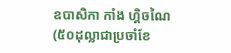ឧបាសិកា កាំង ហ្គិចណៃ
(៥០ដុល្លាជាប្រចាំខែ